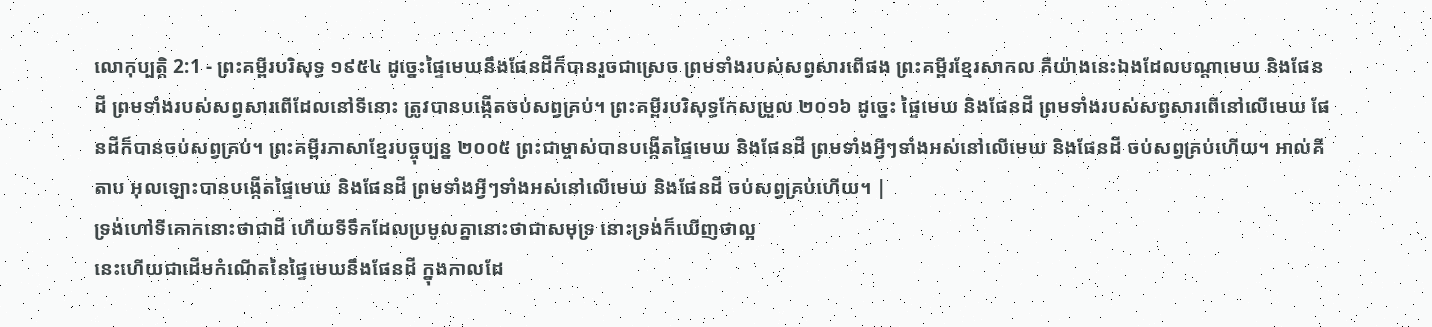លោកុប្បត្តិ 2:1 - ព្រះគម្ពីរបរិសុទ្ធ ១៩៥៤ ដូច្នេះផ្ទៃមេឃនឹងផែនដីក៏បានរួចជាស្រេច ព្រមទាំងរបស់សព្វសារពើផង ព្រះគម្ពីរខ្មែរសាកល គឺយ៉ាងនេះឯងដែលបណ្ដាមេឃ និងផែនដី ព្រមទាំងរបស់សព្វសារពើដែលនៅទីនោះ ត្រូវបានបង្កើតចប់សព្វគ្រប់។ ព្រះគម្ពីរបរិសុទ្ធកែសម្រួល ២០១៦ ដូច្នេះ ផ្ទៃមេឃ និងផែនដី ព្រមទាំងរបស់សព្វសារពើនៅលើមេឃ ផែនដីក៏បានចប់សព្វគ្រប់។ ព្រះគម្ពីរភាសាខ្មែរបច្ចុប្បន្ន ២០០៥ ព្រះជាម្ចាស់បានបង្កើតផ្ទៃមេឃ និងផែនដី ព្រមទាំងអ្វីៗទាំងអស់នៅលើមេឃ និងផែនដី ចប់សព្វគ្រប់ហើយ។ អាល់គីតាប អុលឡោះបានបង្កើតផ្ទៃមេឃ និងផែនដី ព្រមទាំងអ្វីៗទាំងអស់នៅលើមេឃ និងផែនដី ចប់សព្វគ្រប់ហើយ។ |
ទ្រង់ហៅទីគោកនោះថាជាដី ហើយទីទឹកដែលប្រមូលគ្នានោះថាជាសមុទ្រ នោះទ្រង់ក៏ឃើញថាល្អ
នេះហើយជាដើមកំណើតនៃផ្ទៃមេឃនឹងផែនដី ក្នុងកាលដែ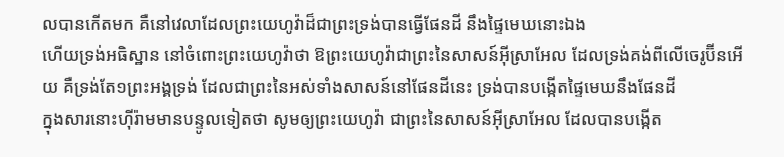លបានកើតមក គឺនៅវេលាដែលព្រះយេហូវ៉ាដ៏ជាព្រះទ្រង់បានធ្វើផែនដី នឹងផ្ទៃមេឃនោះឯង
ហើយទ្រង់អធិស្ឋាន នៅចំពោះព្រះយេហូវ៉ាថា ឱព្រះយេហូវ៉ាជាព្រះនៃសាសន៍អ៊ីស្រាអែល ដែលទ្រង់គង់ពីលើចេរូប៊ីនអើយ គឺទ្រង់តែ១ព្រះអង្គទ្រង់ ដែលជាព្រះនៃអស់ទាំងសាសន៍នៅផែនដីនេះ ទ្រង់បានបង្កើតផ្ទៃមេឃនឹងផែនដី
ក្នុងសារនោះហ៊ីរ៉ាមមានបន្ទូលទៀតថា សូមឲ្យព្រះយេហូវ៉ា ជាព្រះនៃសាសន៍អ៊ីស្រាអែល ដែលបានបង្កើត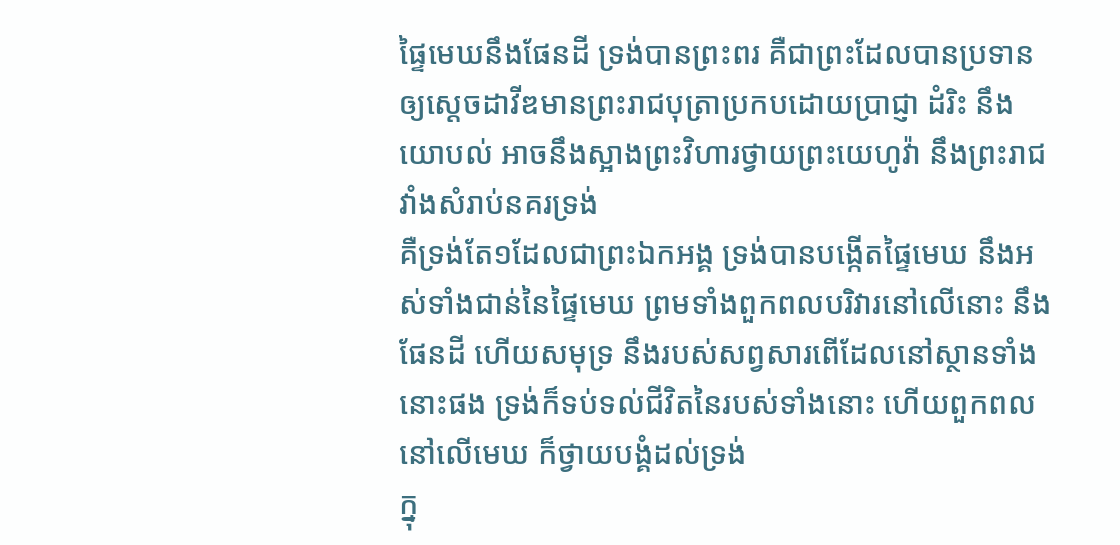ផ្ទៃមេឃនឹងផែនដី ទ្រង់បានព្រះពរ គឺជាព្រះដែលបានប្រទាន ឲ្យស្តេចដាវីឌមានព្រះរាជបុត្រាប្រកបដោយប្រាជ្ញា ដំរិះ នឹងយោបល់ អាចនឹងស្អាងព្រះវិហារថ្វាយព្រះយេហូវ៉ា នឹងព្រះរាជវាំងសំរាប់នគរទ្រង់
គឺទ្រង់តែ១ដែលជាព្រះឯកអង្គ ទ្រង់បានបង្កើតផ្ទៃមេឃ នឹងអស់ទាំងជាន់នៃផ្ទៃមេឃ ព្រមទាំងពួកពលបរិវារនៅលើនោះ នឹងផែនដី ហើយសមុទ្រ នឹងរបស់សព្វសារពើដែលនៅស្ថានទាំងនោះផង ទ្រង់ក៏ទប់ទល់ជីវិតនៃរបស់ទាំងនោះ ហើយពួកពលនៅលើមេឃ ក៏ថ្វាយបង្គំដល់ទ្រង់
ក្នុ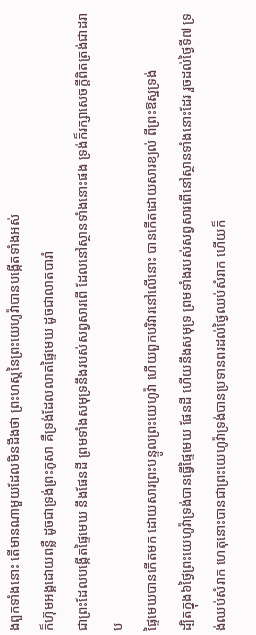ងពួកទាំងនោះ តើមានណាមួយដែលមិនដឹងថា ព្រះហស្តនៃព្រះយេហូវ៉ាបានបង្កើតទាំងអស់
ក៏ហ៊ុមអង្គដោយពន្លឺ ដូចជាទ្រង់ព្រះភូសា គឺទ្រង់ដែលលាតផ្ទៃមេឃ ដូចជាលាតបារាំ
ជាព្រះដែលបង្កើតផ្ទៃមេឃ នឹងផែនដី ព្រមទាំងសមុទ្រនឹងរបស់សព្វសារពើ ដែលនៅស្ថានទាំងនោះផង ទ្រង់ក៏រក្សាសេចក្ដីពិតត្រង់ជាដរាប
ផ្ទៃមេឃបានកើតមក ដោយសារព្រះបន្ទូលព្រះយេហូវ៉ា ហើយពួកបរិវារនៅលើនោះ បានកើតដោយសារខ្យល់ ពីព្រះឱស្ឋទ្រង់
ដ្បិតក្នុង៦ថ្ងៃព្រះយេហូវ៉ាទ្រង់បានធ្វើផ្ទៃមេឃ ផែនដី ហើយនឹងសមុទ្រ ព្រមទាំងរបស់សព្វសារពើនៅស្ថានទាំងនោះដែរ រួចដល់ថ្ងៃទី៧ ទ្រង់ឈប់សំរាក ហេតុនោះបានជាព្រះយេហូវ៉ាទ្រង់បានប្រទានពរដល់ថ្ងៃឈប់សំរាក ហើយក៏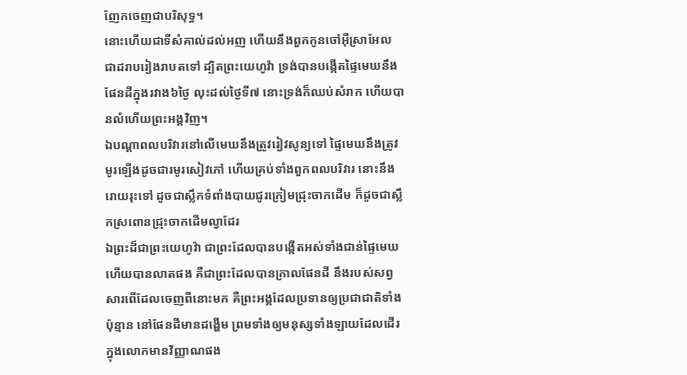ញែកចេញជាបរិសុទ្ធ។
នោះហើយជាទីសំគាល់ដល់អញ ហើយនឹងពួកកូនចៅអ៊ីស្រាអែល ជាដរាបរៀងរាបតទៅ ដ្បិតព្រះយេហូវ៉ា ទ្រង់បានបង្កើតផ្ទៃមេឃនឹងផែនដីក្នុងរវាង៦ថ្ងៃ លុះដល់ថ្ងៃទី៧ នោះទ្រង់ក៏ឈប់សំរាក ហើយបានលំហើយព្រះអង្គវិញ។
ឯបណ្តាពលបរិវារនៅលើមេឃនឹងត្រូវរៀវសូន្យទៅ ផ្ទៃមេឃនឹងត្រូវមូរឡើងដូចជារមូរសៀវភៅ ហើយគ្រប់ទាំងពួកពលបរិវារ នោះនឹងរោយរុះទៅ ដូចជាស្លឹកទំពាំងបាយជូរក្រៀមជ្រុះចាកដើម ក៏ដូចជាស្លឹកស្រពោនជ្រុះចាកដើមល្វាដែរ
ឯព្រះដ៏ជាព្រះយេហូវ៉ា ជាព្រះដែលបានបង្កើតអស់ទាំងជាន់ផ្ទៃមេឃ ហើយបានលាតផង គឺជាព្រះដែលបានក្រាលផែនដី នឹងរបស់សព្វសារពើដែលចេញពីនោះមក គឺព្រះអង្គដែលប្រទានឲ្យប្រជាជាតិទាំងប៉ុន្មាន នៅផែនដីមានដង្ហើម ព្រមទាំងឲ្យមនុស្សទាំងឡាយដែលដើរក្នុងលោកមានវិញ្ញាណផង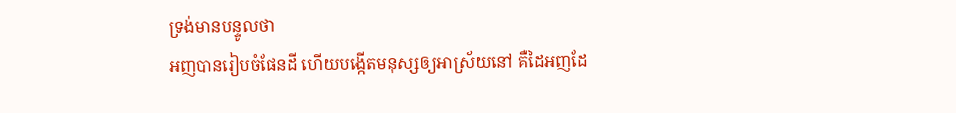ទ្រង់មានបន្ទូលថា
អញបានរៀបចំផែនដី ហើយបង្កើតមនុស្សឲ្យអាស្រ័យនៅ គឺដៃអញដែ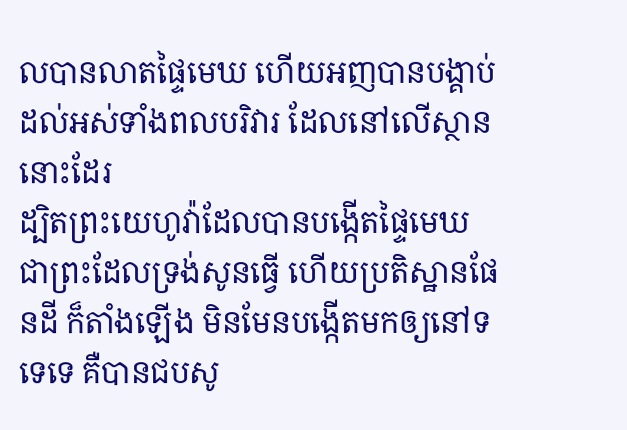លបានលាតផ្ទៃមេឃ ហើយអញបានបង្គាប់ដល់អស់ទាំងពលបរិវារ ដែលនៅលើស្ថាននោះដែរ
ដ្បិតព្រះយេហូវ៉ាដែលបានបង្កើតផ្ទៃមេឃ ជាព្រះដែលទ្រង់សូនធ្វើ ហើយប្រតិស្ឋានផែនដី ក៏តាំងឡើង មិនមែនបង្កើតមកឲ្យនៅទទេទេ គឺបានជបសូ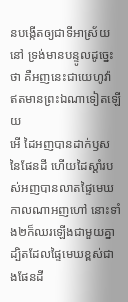នបង្កើតឲ្យជាទីអាស្រ័យនៅ ទ្រង់មានបន្ទូលដូច្នេះថា គឺអញនេះជាយេហូវ៉ា ឥតមានព្រះឯណាទៀតឡើយ
អើ ដៃអញបានដាក់ឫសនៃផែនដី ហើយដៃស្តាំរបស់អញបានលាតផ្ទៃមេឃ កាលណាអញហៅ នោះទាំង២ក៏ឈរឡើងជាមួយគ្នា
ដ្បិតដែលផ្ទៃមេឃខ្ពស់ជាងផែនដី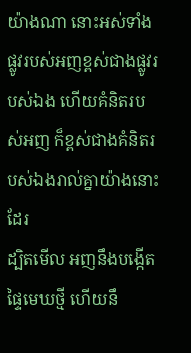យ៉ាងណា នោះអស់ទាំងផ្លូវរបស់អញខ្ពស់ជាងផ្លូវរបស់ឯង ហើយគំនិតរបស់អញ ក៏ខ្ពស់ជាងគំនិតរបស់ឯងរាល់គ្នាយ៉ាងនោះដែរ
ដ្បិតមើល អញនឹងបង្កើតផ្ទៃមេឃថ្មី ហើយនឹ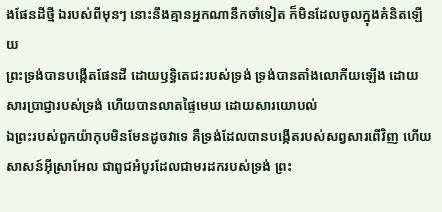ងផែនដីថ្មី ឯរបស់ពីមុនៗ នោះនឹងគ្មានអ្នកណានឹកចាំទៀត ក៏មិនដែលចូលក្នុងគំនិតឡើយ
ព្រះទ្រង់បានបង្កើតផែនដី ដោយឫទ្ធិតេជះរបស់ទ្រង់ ទ្រង់បានតាំងលោកីយឡើង ដោយសារប្រាជ្ញារបស់ទ្រង់ ហើយបានលាតផ្ទៃមេឃ ដោយសារយោបល់
ឯព្រះរបស់ពួកយ៉ាកុបមិនមែនដូចវាទេ គឺទ្រង់ដែលបានបង្កើតរបស់សព្វសារពើវិញ ហើយសាសន៍អ៊ីស្រាអែល ជាពូជអំបូរដែលជាមរដករបស់ទ្រង់ ព្រះ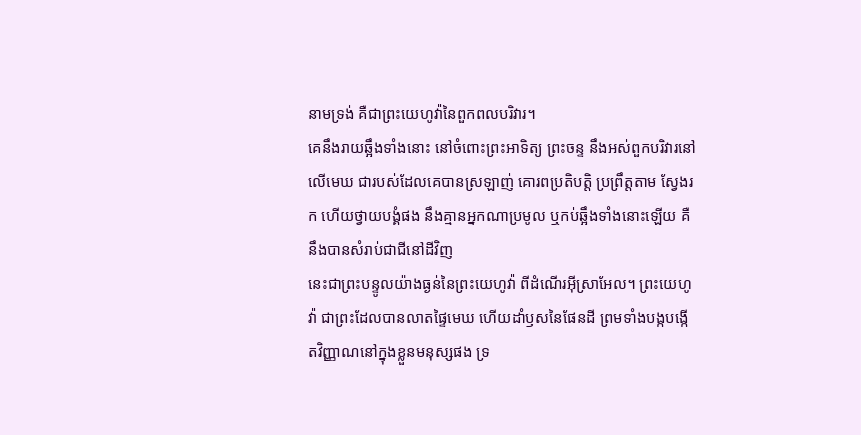នាមទ្រង់ គឺជាព្រះយេហូវ៉ានៃពួកពលបរិវារ។
គេនឹងរាយឆ្អឹងទាំងនោះ នៅចំពោះព្រះអាទិត្យ ព្រះចន្ទ នឹងអស់ពួកបរិវារនៅលើមេឃ ជារបស់ដែលគេបានស្រឡាញ់ គោរពប្រតិបត្តិ ប្រព្រឹត្តតាម ស្វែងរក ហើយថ្វាយបង្គំផង នឹងគ្មានអ្នកណាប្រមូល ឬកប់ឆ្អឹងទាំងនោះឡើយ គឺនឹងបានសំរាប់ជាជីនៅដីវិញ
នេះជាព្រះបន្ទូលយ៉ាងធ្ងន់នៃព្រះយេហូវ៉ា ពីដំណើរអ៊ីស្រាអែល។ ព្រះយេហូវ៉ា ជាព្រះដែលបានលាតផ្ទៃមេឃ ហើយដាំឫសនៃផែនដី ព្រមទាំងបង្កបង្កើតវិញ្ញាណនៅក្នុងខ្លួនមនុស្សផង ទ្រ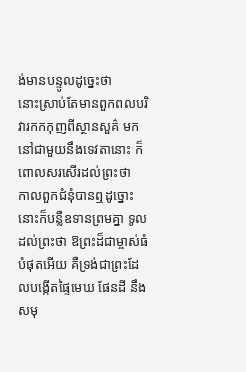ង់មានបន្ទូលដូច្នេះថា
នោះស្រាប់តែមានពួកពលបរិវារកកកុញពីស្ថានសួគ៌ មកនៅជាមួយនឹងទេវតានោះ ក៏ពោលសរសើរដល់ព្រះថា
កាលពួកជំនុំបានឮដូច្នោះ នោះក៏បន្លឺឧទានព្រមគ្នា ទូលដល់ព្រះថា ឱព្រះដ៏ជាម្ចាស់ធំបំផុតអើយ គឺទ្រង់ជាព្រះដែលបង្កើតផ្ទៃមេឃ ផែនដី នឹងសមុ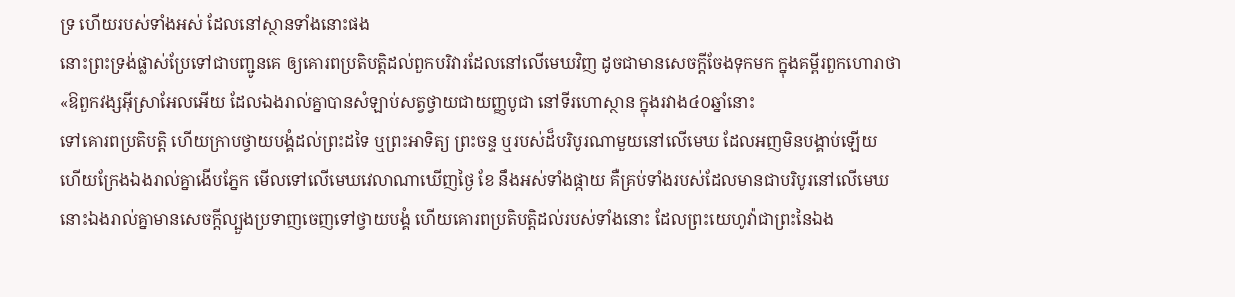ទ្រ ហើយរបស់ទាំងអស់ ដែលនៅស្ថានទាំងនោះផង
នោះព្រះទ្រង់ផ្លាស់ប្រែទៅជាបញ្ជូនគេ ឲ្យគោរពប្រតិបត្តិដល់ពួកបរិវារដែលនៅលើមេឃវិញ ដូចជាមានសេចក្ដីចែងទុកមក ក្នុងគម្ពីរពួកហោរាថា «ឱពួកវង្សអ៊ីស្រាអែលអើយ ដែលឯងរាល់គ្នាបានសំឡាប់សត្វថ្វាយជាយញ្ញបូជា នៅទីរហោស្ថាន ក្នុងរវាង៤០ឆ្នាំនោះ
ទៅគោរពប្រតិបត្តិ ហើយក្រាបថ្វាយបង្គំដល់ព្រះដទៃ ឬព្រះអាទិត្យ ព្រះចន្ទ ឬរបស់ដ៏បរិបូរណាមួយនៅលើមេឃ ដែលអញមិនបង្គាប់ឡើយ
ហើយក្រែងឯងរាល់គ្នាងើបភ្នែក មើលទៅលើមេឃវេលាណាឃើញថ្ងៃ ខែ នឹងអស់ទាំងផ្កាយ គឺគ្រប់ទាំងរបស់ដែលមានជាបរិបូរនៅលើមេឃ នោះឯងរាល់គ្នាមានសេចក្ដីល្បួងប្រទាញចេញទៅថ្វាយបង្គំ ហើយគោរពប្រតិបត្តិដល់របស់ទាំងនោះ ដែលព្រះយេហូវ៉ាជាព្រះនៃឯង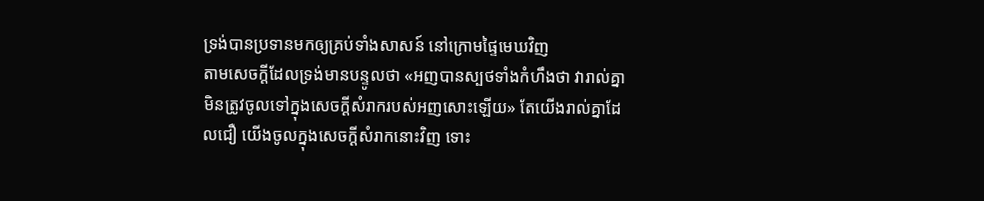ទ្រង់បានប្រទានមកឲ្យគ្រប់ទាំងសាសន៍ នៅក្រោមផ្ទៃមេឃវិញ
តាមសេចក្ដីដែលទ្រង់មានបន្ទូលថា «អញបានស្បថទាំងកំហឹងថា វារាល់គ្នាមិនត្រូវចូលទៅក្នុងសេចក្ដីសំរាករបស់អញសោះឡើយ» តែយើងរាល់គ្នាដែលជឿ យើងចូលក្នុងសេចក្ដីសំរាកនោះវិញ ទោះ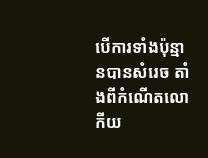បើការទាំងប៉ុន្មានបានសំរេច តាំងពីកំណើតលោកីយ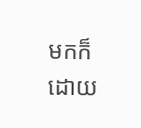មកក៏ដោយ